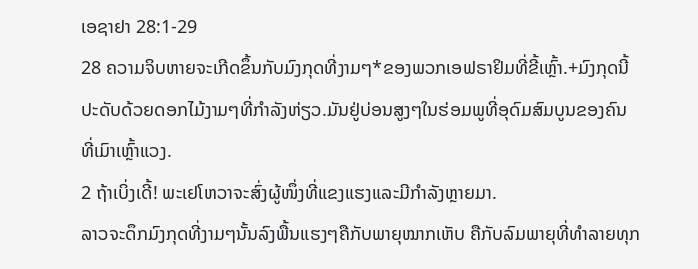ເອຊາຢາ 28:1-29
28 ຄວາມຈິບຫາຍຈະເກີດຂຶ້ນກັບມົງກຸດທີ່ງາມໆ*ຂອງພວກເອຟຣາຢິມທີ່ຂີ້ເຫຼົ້າ.+ມົງກຸດນີ້ປະດັບດ້ວຍດອກໄມ້ງາມໆທີ່ກຳລັງຫ່ຽວ.ມັນຢູ່ບ່ອນສູງໆໃນຮ່ອມພູທີ່ອຸດົມສົມບູນຂອງຄົນທີ່ເມົາເຫຼົ້າແວງ.
2 ຖ້າເບິ່ງເດີ້! ພະເຢໂຫວາຈະສົ່ງຜູ້ໜຶ່ງທີ່ແຂງແຮງແລະມີກຳລັງຫຼາຍມາ.
ລາວຈະດຶກມົງກຸດທີ່ງາມໆນັ້ນລົງພື້ນແຮງໆຄືກັບພາຍຸໝາກເຫັບ ຄືກັບລົມພາຍຸທີ່ທຳລາຍທຸກ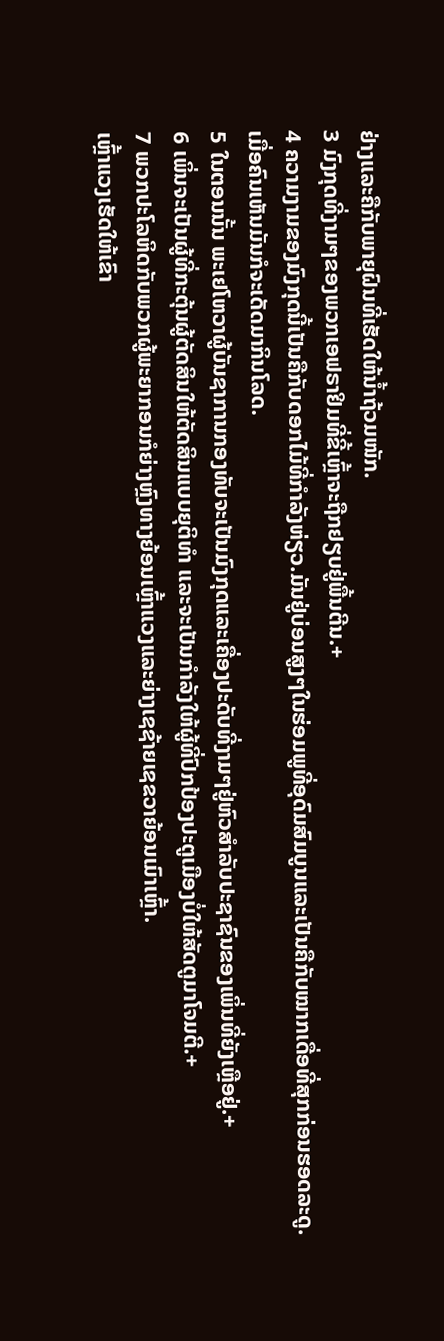ຢ່າງແລະຄືກັບພາຍຸຝົນທີ່ເຮັດໃຫ້ນ້ຳຖ້ວມໜັກ.
3 ມົງກຸດທີ່ງາມໆຂອງພວກເອຟຣາຢິມທີ່ຂີ້ເຫຼົ້າຈະຖືກຢຽບຢູ່ພື້ນຕີນ.+
4 ຄວາມງາມຂອງມົງກຸດນີ້ເປັນຄືກັບດອກໄມ້ທີ່ກຳລັງຫ່ຽວ.ມັນຢູ່ບ່ອນສູງໆໃນຮ່ອມພູທີ່ອຸດົມສົມບູນແລະເປັນຄືກັບໝາກເດື່ອທີ່ສຸກກ່ອນຮອດລະດູ.
ເມື່ອຄົນເຫັນມັນກໍຈະເດັດມາກິນໂລດ.
5 ໃນຕອນນັ້ນ ພະເຢໂຫວາຜູ້ບັນຊາການກອງທັບຈະເປັນມົງກຸດແລະເຄື່ອງປະດັບທີ່ງາມໆຢູ່ຫົວສຳລັບປະຊາຊົນຂອງເພິ່ນທີ່ຍັງເຫຼືອຢູ່.+
6 ເພິ່ນຈະເປັນຜູ້ທີ່ກະຕຸ້ນຜູ້ຕັດສິນໃຫ້ຕັດສິນແບບຍຸຕິທຳ ແລະຈະເປັນກຳລັງໃຫ້ຜູ້ທີ່ປົກປ້ອງປະຕູເມືອງບໍ່ໃຫ້ສັດຕູມາໂຈມຕີ.+
7 ພວກປະໂລຫິດກັບພວກຜູ້ພະຍາກອນກໍຍ່າງຫຼົງທາງຍ້ອນເຫຼົ້າແວງແລະຍ່າງເຊຊ້າຍເຊຂວາຍ້ອນເມົາເຫຼົ້າ.
ເຫຼົ້າແວງເຮັດໃຫ້ເຂົາ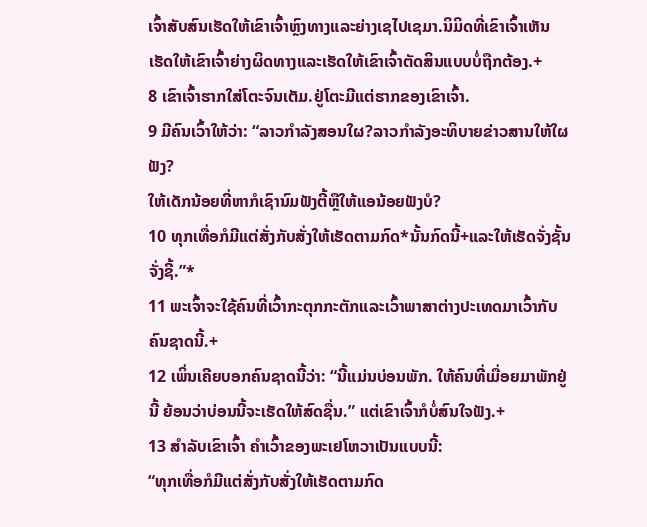ເຈົ້າສັບສົນເຮັດໃຫ້ເຂົາເຈົ້າຫຼົງທາງແລະຍ່າງເຊໄປເຊມາ.ນິມິດທີ່ເຂົາເຈົ້າເຫັນເຮັດໃຫ້ເຂົາເຈົ້າຍ່າງຜິດທາງແລະເຮັດໃຫ້ເຂົາເຈົ້າຕັດສິນແບບບໍ່ຖືກຕ້ອງ.+
8 ເຂົາເຈົ້າຮາກໃສ່ໂຕະຈົນເຕັມ.ຢູ່ໂຕະມີແຕ່ຮາກຂອງເຂົາເຈົ້າ.
9 ມີຄົນເວົ້າໃຫ້ວ່າ: “ລາວກຳລັງສອນໃຜ?ລາວກຳລັງອະທິບາຍຂ່າວສານໃຫ້ໃຜຟັງ?
ໃຫ້ເດັກນ້ອຍທີ່ຫາກໍເຊົານົມຟັງຕີ້ຫຼືໃຫ້ແອນ້ອຍຟັງບໍ?
10 ທຸກເທື່ອກໍມີແຕ່ສັ່ງກັບສັ່ງໃຫ້ເຮັດຕາມກົດ*ນັ້ນກົດນີ້+ແລະໃຫ້ເຮັດຈັ່ງຊັ້ນຈັ່ງຊີ້.”*
11 ພະເຈົ້າຈະໃຊ້ຄົນທີ່ເວົ້າກະຕຸກກະຕັກແລະເວົ້າພາສາຕ່າງປະເທດມາເວົ້າກັບຄົນຊາດນີ້.+
12 ເພິ່ນເຄີຍບອກຄົນຊາດນີ້ວ່າ: “ນີ້ແມ່ນບ່ອນພັກ. ໃຫ້ຄົນທີ່ເມື່ອຍມາພັກຢູ່ນີ້ ຍ້ອນວ່າບ່ອນນີ້ຈະເຮັດໃຫ້ສົດຊື່ນ.” ແຕ່ເຂົາເຈົ້າກໍບໍ່ສົນໃຈຟັງ.+
13 ສຳລັບເຂົາເຈົ້າ ຄຳເວົ້າຂອງພະເຢໂຫວາເປັນແບບນີ້:
“ທຸກເທື່ອກໍມີແຕ່ສັ່ງກັບສັ່ງໃຫ້ເຮັດຕາມກົດ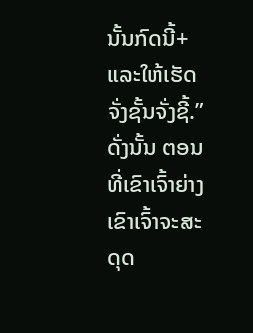ນັ້ນກົດນີ້+ແລະໃຫ້ເຮັດຈັ່ງຊັ້ນຈັ່ງຊີ້.”
ດັ່ງນັ້ນ ຕອນທີ່ເຂົາເຈົ້າຍ່າງເຂົາເຈົ້າຈະສະດຸດ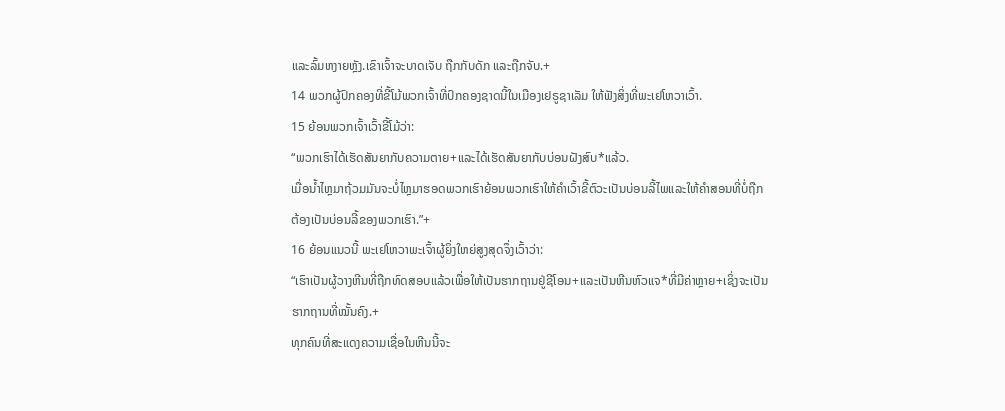ແລະລົ້ມຫງາຍຫຼັງ.ເຂົາເຈົ້າຈະບາດເຈັບ ຖືກກັບດັກ ແລະຖືກຈັບ.+
14 ພວກຜູ້ປົກຄອງທີ່ຂີ້ໂມ້ພວກເຈົ້າທີ່ປົກຄອງຊາດນີ້ໃນເມືອງເຢຣູຊາເລັມ ໃຫ້ຟັງສິ່ງທີ່ພະເຢໂຫວາເວົ້າ.
15 ຍ້ອນພວກເຈົ້າເວົ້າຂີ້ໂມ້ວ່າ:
“ພວກເຮົາໄດ້ເຮັດສັນຍາກັບຄວາມຕາຍ+ແລະໄດ້ເຮັດສັນຍາກັບບ່ອນຝັງສົບ*ແລ້ວ.
ເມື່ອນ້ຳໄຫຼມາຖ້ວມມັນຈະບໍ່ໄຫຼມາຮອດພວກເຮົາຍ້ອນພວກເຮົາໃຫ້ຄຳເວົ້າຂີ້ຕົວະເປັນບ່ອນລີ້ໄພແລະໃຫ້ຄຳສອນທີ່ບໍ່ຖືກຕ້ອງເປັນບ່ອນລີ້ຂອງພວກເຮົາ.”+
16 ຍ້ອນແນວນີ້ ພະເຢໂຫວາພະເຈົ້າຜູ້ຍິ່ງໃຫຍ່ສູງສຸດຈຶ່ງເວົ້າວ່າ:
“ເຮົາເປັນຜູ້ວາງຫີນທີ່ຖືກທົດສອບແລ້ວເພື່ອໃຫ້ເປັນຮາກຖານຢູ່ຊີໂອນ+ແລະເປັນຫີນຫົວແຈ*ທີ່ມີຄ່າຫຼາຍ+ເຊິ່ງຈະເປັນຮາກຖານທີ່ໝັ້ນຄົງ.+
ທຸກຄົນທີ່ສະແດງຄວາມເຊື່ອໃນຫີນນີ້ຈະ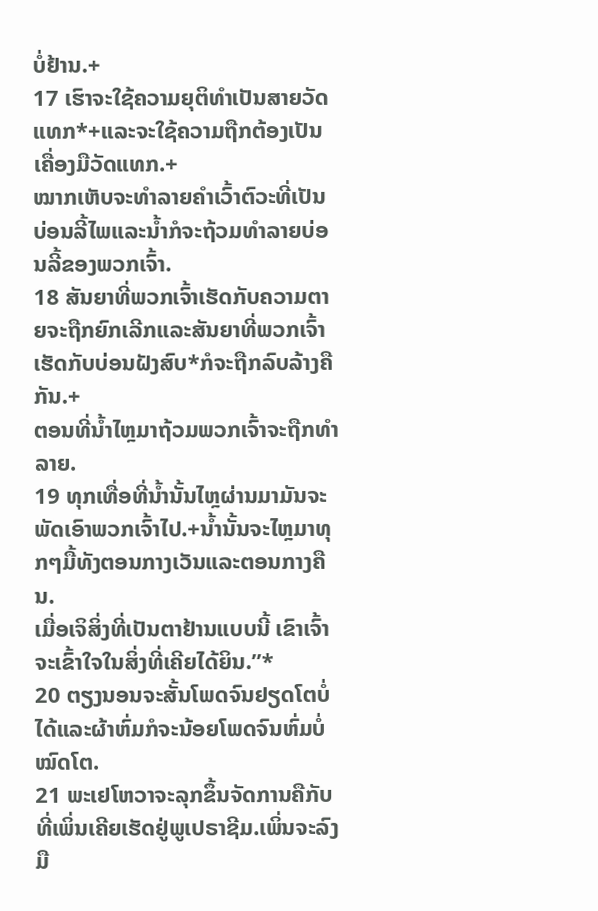ບໍ່ຢ້ານ.+
17 ເຮົາຈະໃຊ້ຄວາມຍຸຕິທຳເປັນສາຍວັດແທກ*+ແລະຈະໃຊ້ຄວາມຖືກຕ້ອງເປັນເຄື່ອງມືວັດແທກ.+
ໝາກເຫັບຈະທຳລາຍຄຳເວົ້າຕົວະທີ່ເປັນບ່ອນລີ້ໄພແລະນ້ຳກໍຈະຖ້ວມທຳລາຍບ່ອນລີ້ຂອງພວກເຈົ້າ.
18 ສັນຍາທີ່ພວກເຈົ້າເຮັດກັບຄວາມຕາຍຈະຖືກຍົກເລີກແລະສັນຍາທີ່ພວກເຈົ້າເຮັດກັບບ່ອນຝັງສົບ*ກໍຈະຖືກລົບລ້າງຄືກັນ.+
ຕອນທີ່ນ້ຳໄຫຼມາຖ້ວມພວກເຈົ້າຈະຖືກທຳລາຍ.
19 ທຸກເທື່ອທີ່ນ້ຳນັ້ນໄຫຼຜ່ານມາມັນຈະພັດເອົາພວກເຈົ້າໄປ.+ນ້ຳນັ້ນຈະໄຫຼມາທຸກໆມື້ທັງຕອນກາງເວັນແລະຕອນກາງຄືນ.
ເມື່ອເຈິສິ່ງທີ່ເປັນຕາຢ້ານແບບນີ້ ເຂົາເຈົ້າຈະເຂົ້າໃຈໃນສິ່ງທີ່ເຄີຍໄດ້ຍິນ.”*
20 ຕຽງນອນຈະສັ້ນໂພດຈົນຢຽດໂຕບໍ່ໄດ້ແລະຜ້າຫົ່ມກໍຈະນ້ອຍໂພດຈົນຫົ່ມບໍ່ໝົດໂຕ.
21 ພະເຢໂຫວາຈະລຸກຂຶ້ນຈັດການຄືກັບທີ່ເພິ່ນເຄີຍເຮັດຢູ່ພູເປຣາຊີມ.ເພິ່ນຈະລົງມື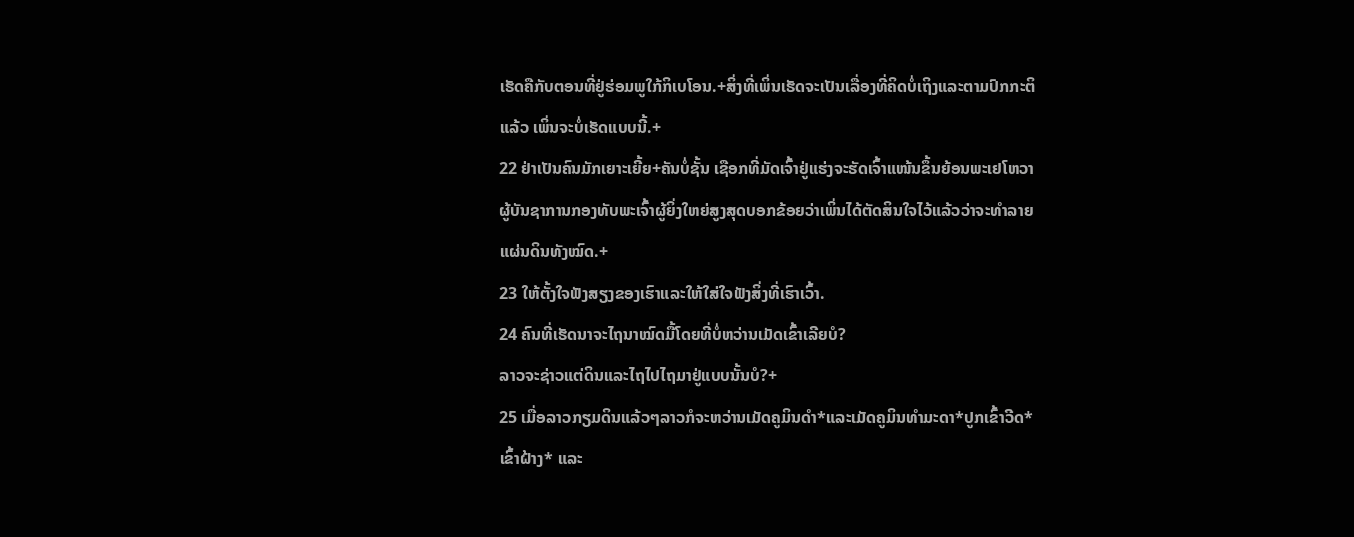ເຮັດຄືກັບຕອນທີ່ຢູ່ຮ່ອມພູໃກ້ກິເບໂອນ.+ສິ່ງທີ່ເພິ່ນເຮັດຈະເປັນເລື່ອງທີ່ຄິດບໍ່ເຖິງແລະຕາມປົກກະຕິແລ້ວ ເພິ່ນຈະບໍ່ເຮັດແບບນີ້.+
22 ຢ່າເປັນຄົນມັກເຍາະເຍີ້ຍ+ຄັນບໍ່ຊັ້ນ ເຊືອກທີ່ມັດເຈົ້າຢູ່ແຮ່ງຈະຮັດເຈົ້າແໜ້ນຂຶ້ນຍ້ອນພະເຢໂຫວາຜູ້ບັນຊາການກອງທັບພະເຈົ້າຜູ້ຍິ່ງໃຫຍ່ສູງສຸດບອກຂ້ອຍວ່າເພິ່ນໄດ້ຕັດສິນໃຈໄວ້ແລ້ວວ່າຈະທຳລາຍແຜ່ນດິນທັງໝົດ.+
23 ໃຫ້ຕັ້ງໃຈຟັງສຽງຂອງເຮົາແລະໃຫ້ໃສ່ໃຈຟັງສິ່ງທີ່ເຮົາເວົ້າ.
24 ຄົນທີ່ເຮັດນາຈະໄຖນາໝົດມື້ໂດຍທີ່ບໍ່ຫວ່ານເມັດເຂົ້າເລີຍບໍ?
ລາວຈະຊ່າວແຕ່ດິນແລະໄຖໄປໄຖມາຢູ່ແບບນັ້ນບໍ?+
25 ເມື່ອລາວກຽມດິນແລ້ວໆລາວກໍຈະຫວ່ານເມັດຄູມິນດຳ*ແລະເມັດຄູມິນທຳມະດາ*ປູກເຂົ້າວີດ* ເຂົ້າຝ້າງ* ແລະ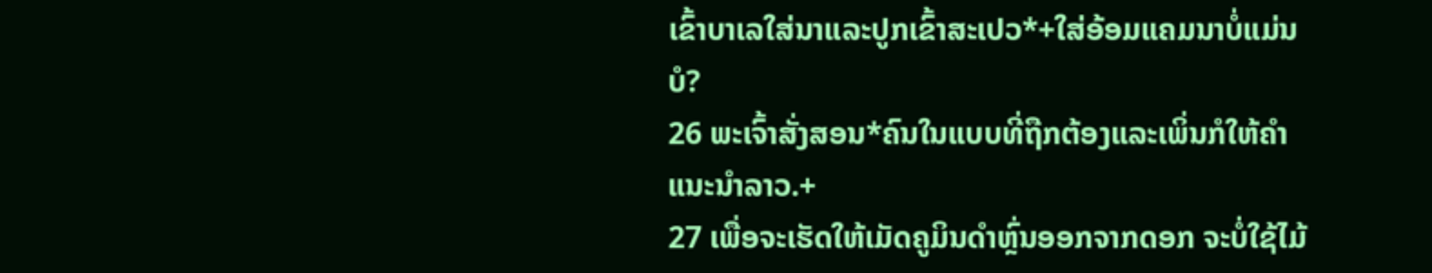ເຂົ້າບາເລໃສ່ນາແລະປູກເຂົ້າສະເປວ*+ໃສ່ອ້ອມແຄມນາບໍ່ແມ່ນບໍ?
26 ພະເຈົ້າສັ່ງສອນ*ຄົນໃນແບບທີ່ຖືກຕ້ອງແລະເພິ່ນກໍໃຫ້ຄຳແນະນຳລາວ.+
27 ເພື່ອຈະເຮັດໃຫ້ເມັດຄູມິນດຳຫຼົ່ນອອກຈາກດອກ ຈະບໍ່ໃຊ້ໄມ້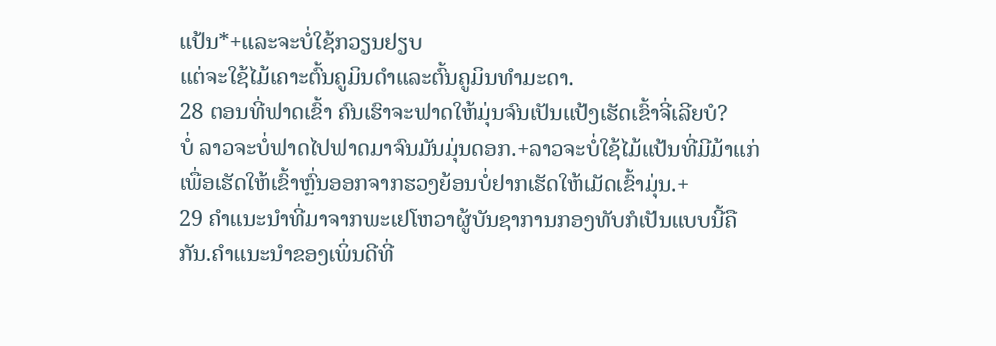ແປ້ນ*+ແລະຈະບໍ່ໃຊ້ກວຽນຢຽບ
ແຕ່ຈະໃຊ້ໄມ້ເຄາະຕົ້ນຄູມິນດຳແລະຕົ້ນຄູມິນທຳມະດາ.
28 ຕອນທີ່ຟາດເຂົ້າ ຄົນເຮົາຈະຟາດໃຫ້ມຸ່ນຈົນເປັນແປ້ງເຮັດເຂົ້າຈີ່ເລີຍບໍ?
ບໍ່ ລາວຈະບໍ່ຟາດໄປຟາດມາຈົນມັນມຸ່ນດອກ.+ລາວຈະບໍ່ໃຊ້ໄມ້ແປ້ນທີ່ມີມ້າແກ່ເພື່ອເຮັດໃຫ້ເຂົ້າຫຼົ່ນອອກຈາກຮວງຍ້ອນບໍ່ຢາກເຮັດໃຫ້ເມັດເຂົ້າມຸ່ນ.+
29 ຄຳແນະນຳທີ່ມາຈາກພະເຢໂຫວາຜູ້ບັນຊາການກອງທັບກໍເປັນແບບນີ້ຄືກັນ.ຄຳແນະນຳຂອງເພິ່ນດີທີ່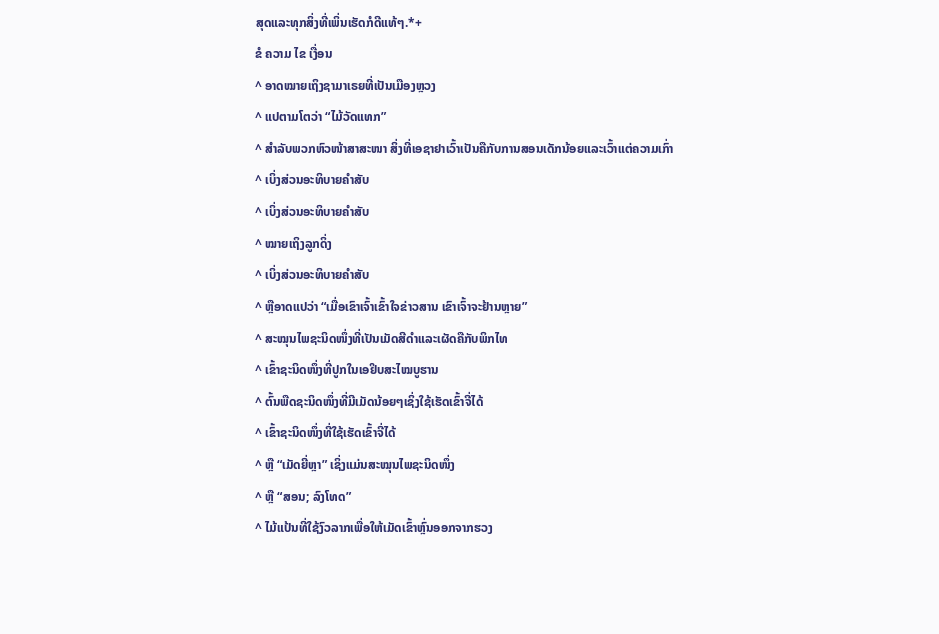ສຸດແລະທຸກສິ່ງທີ່ເພິ່ນເຮັດກໍດີແທ້ໆ.*+
ຂໍ ຄວາມ ໄຂ ເງື່ອນ
^ ອາດໝາຍເຖິງຊາມາເຣຍທີ່ເປັນເມືອງຫຼວງ
^ ແປຕາມໂຕວ່າ “ໄມ້ວັດແທກ”
^ ສຳລັບພວກຫົວໜ້າສາສະໜາ ສິ່ງທີ່ເອຊາຢາເວົ້າເປັນຄືກັບການສອນເດັກນ້ອຍແລະເວົ້າແຕ່ຄວາມເກົ່າ
^ ເບິ່ງສ່ວນອະທິບາຍຄຳສັບ
^ ເບິ່ງສ່ວນອະທິບາຍຄຳສັບ
^ ໝາຍເຖິງລູກດິ່ງ
^ ເບິ່ງສ່ວນອະທິບາຍຄຳສັບ
^ ຫຼືອາດແປວ່າ “ເມື່ອເຂົາເຈົ້າເຂົ້າໃຈຂ່າວສານ ເຂົາເຈົ້າຈະຢ້ານຫຼາຍ”
^ ສະໝຸນໄພຊະນິດໜຶ່ງທີ່ເປັນເມັດສີດຳແລະເຜັດຄືກັບພິກໄທ
^ ເຂົ້າຊະນິດໜຶ່ງທີ່ປູກໃນເອຢິບສະໄໝບູຮານ
^ ຕົ້ນພືດຊະນິດໜຶ່ງທີ່ມີເມັດນ້ອຍໆເຊິ່ງໃຊ້ເຮັດເຂົ້າຈີ່ໄດ້
^ ເຂົ້າຊະນິດໜຶ່ງທີ່ໃຊ້ເຮັດເຂົ້າຈີ່ໄດ້
^ ຫຼື “ເມັດຍີ່ຫຼາ” ເຊິ່ງແມ່ນສະໝຸນໄພຊະນິດໜຶ່ງ
^ ຫຼື “ສອນ; ລົງໂທດ”
^ ໄມ້ແປ້ນທີ່ໃຊ້ງົວລາກເພື່ອໃຫ້ເມັດເຂົ້າຫຼົ່ນອອກຈາກຮວງ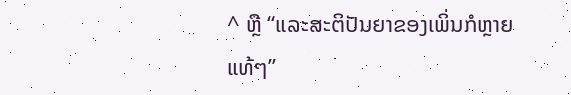^ ຫຼື “ແລະສະຕິປັນຍາຂອງເພິ່ນກໍຫຼາຍແທ້ໆ”